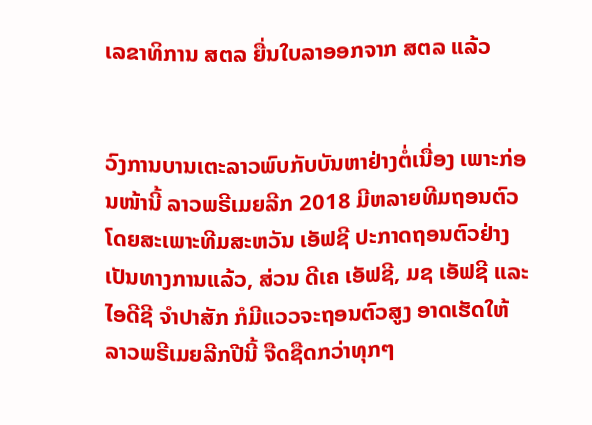ເລຂາທິການ ສຕລ ຍື່ນໃບລາອອກຈາກ ສຕລ ແລ້ວ


ວົງການບານເຕະລາວພົບກັບບັນຫາຢ່າງຕໍ່ເນື່ອງ ເພາະກ່ອນໜ້ານີ້ ລາວພຣີເມຍລີກ 2018 ມີຫລາຍທີມຖອນຕົວ ໂດຍສະເພາະທີມສະຫວັນ ເອັຟຊີ ປະກາດຖອນຕົວຢ່າງເປັນທາງການແລ້ວ, ສ່ວນ ດີເຄ ເອັຟຊີ, ມຊ ເອັຟຊີ ແລະ ໄອດີຊີ ຈໍາປາສັກ ກໍມີແວວຈະຖອນຕົວສູງ ອາດເຮັດໃຫ້ ລາວພຣີເມຍລີກປີນີ້ ຈືດຊືດກວ່າທຸກໆ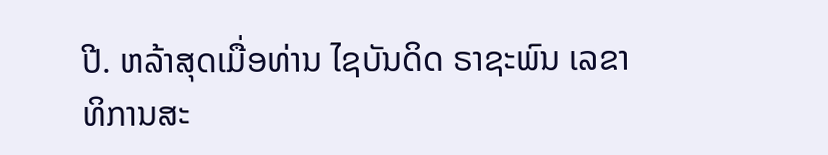ປີ. ຫລ້າສຸດເມື່ອທ່ານ ໄຊບັນດິດ ຣາຊະພົນ ເລຂາທິການສະ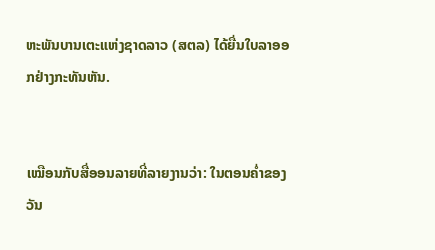ຫະພັນບານເຕະແຫ່ງຊາດລາວ (ສຕລ) ໄດ້ຍື່ນໃບລາອອກຢ່າງກະທັນຫັນ.


ເໝືອນກັບສື່ອອນລາຍທີ່ລາຍງານວ່າ: ໃນຕອນຄ່ຳຂອງວັນ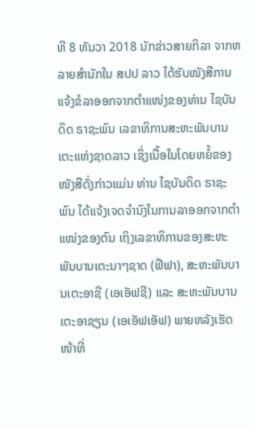ທີ 8 ທັນວາ 2018 ນັກຂ່າວສາຍກິລາ ຈາກຫລາຍສໍານັກໃນ ສປປ ລາວ ໄດ້ຮັບໜັງສືການແຈ້ງຂໍລາອອກຈາກຕຳແໜ່ງຂອງທ່ານ ໄຊບັນດິດ ຣາຊະພົນ ເລຂາທິການສະຫະພັນບານເຕະແຫ່ງຊາດລາວ ເຊິ່ງເນື້ອໃນໂດຍຫຍໍ້ຂອງໜັງສືດັ່ງກ່າວແມ່ນ ທ່ານ ໄຊບັນດິດ ຣາຊະພົນ ໄດ້ແຈ້ງເຈດຈຳນົງໃນການລາອອກຈາກຕຳແໜ່ງຂອງຕົນ ເຖິງເລຂາທິການຂອງສະຫະພັນບານເຕະນາໆຊາດ (ຟີຟາ), ສະຫະພັນບານເຕະອາຊີ (ເອເອັຟຊີ) ແລະ ສະຫະພັນບານເຕະອາຊຽນ (ເອເອັຟເອັຟ) ພາຍຫລັງເຮັດໜ້າທີ່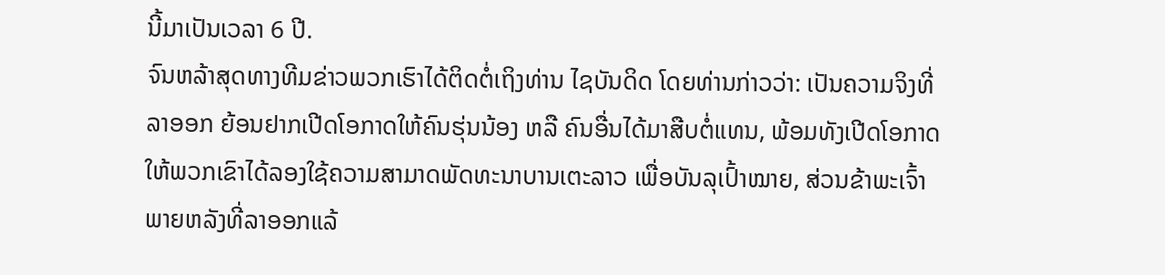ນີ້ມາເປັນເວລາ 6 ປີ.
ຈົນຫລ້າສຸດທາງທີມຂ່າວພວກເຮົາໄດ້ຕິດຕໍ່ເຖິງທ່ານ ໄຊບັນດິດ ໂດຍທ່ານກ່າວວ່າ: ເປັນຄວາມຈິງທີ່ລາອອກ ຍ້ອນຢາກເປີດໂອກາດໃຫ້ຄົນຮຸ່ນນ້ອງ ຫລື ຄົນອື່ນໄດ້ມາສືບຕໍ່ແທນ, ພ້ອມທັງເປີດໂອກາດໃຫ້ພວກເຂົາໄດ້ລອງໃຊ້ຄວາມສາມາດພັດທະນາບານເຕະລາວ ເພື່ອບັນລຸເປົ້າໝາຍ, ສ່ວນຂ້າພະເຈົ້າພາຍຫລັງທີ່ລາອອກແລ້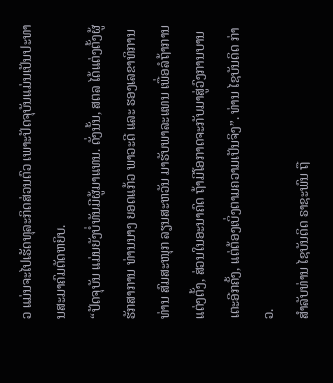ວ ແມ່ນຈະໄປເຮັດທຸລະກິດສ່ວນຕົວ ເພາະປັດຈຸບັນແມ່ນເປັນປະທານສະມາຄົມຕັດຫຍິບ.
“ປັດຈຸບັນ ແມ່ນຍັງບໍ່ທັນມີຜູ້ມາແທນ. ດັ່ງນັ້ນ, ສຕລ ໄດ້ແຕ່ງຕັ້ງຜູ້ຮັກສາການ ທ່ານນາງ ຍອດແກ້ວ ພາວະດີ ແລະ ຮອງເລຂາທິການທ່ານ ສົມສະໜຸກ ລຽນສະຫວັນ ມາຮັບພາລະແທນ ເພື່ອລໍຖ້າການແຕ່ງຕັ້ງ, ສ່ວນໃນອະນາຄົດ ຖ້າມີໂອກາດຈະກັບມາສູ່ວົງການບານເຕະອີກຄັ້ງ, ແຕ່ຕ້ອງເບິ່ງຕາມຄວາມເປັນຈິງ”. ທ່ານ ໄຊບັນດິດ ກ່າວ.
ສໍາລັບທ່ານ ໄຊບັນດິດ ຣາຊະພົນ ຖື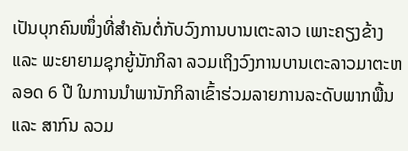ເປັນບຸກຄົນໜຶ່ງທີ່ສໍາຄັນຕໍ່ກັບວົງການບານເຕະລາວ ເພາະຄຽງຂ້າງ ແລະ ພະຍາຍາມຊຸກຍູ້ນັກກິລາ ລວມເຖິງວົງການບານເຕະລາວມາຕະຫລອດ 6 ປີ ໃນການນໍາພານັກກິລາເຂົ້າຮ່ວມລາຍການລະດັບພາກພື້ນ ແລະ ສາກົນ ລວມ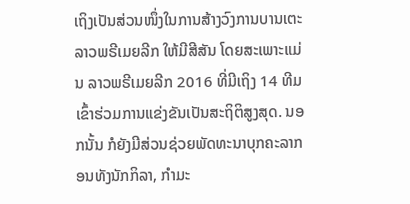ເຖິງເປັນສ່ວນໜຶ່ງໃນການສ້າງວົງການບານເຕະ ລາວພຣີເມຍລີກ ໃຫ້ມີສີສັນ ໂດຍສະເພາະແມ່ນ ລາວພຣີເມຍລີກ 2016 ທີ່ມີເຖິງ 14 ທີມເຂົ້າຮ່ວມການແຂ່ງຂັນເປັນສະຖິຕິສູງສຸດ. ນອກນັ້ນ ກໍຍັງມີສ່ວນຊ່ວຍພັດທະນາບຸກຄະລາກອນທັງນັກກິລາ, ກໍາມະ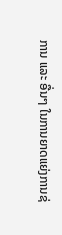ການ ແລະ ອື່ນໆ ໃນການຍາດແຍ່ງການຊ່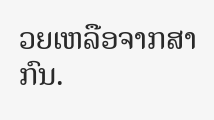ວຍເຫລືອຈາກສາກົນ.